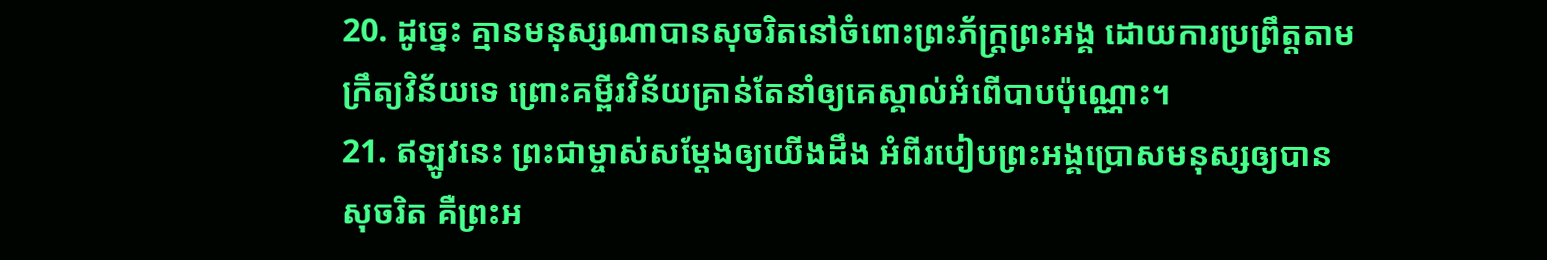20. ដូច្នេះ គ្មានមនុស្សណាបានសុចរិតនៅចំពោះព្រះភ័ក្ត្រព្រះអង្គ ដោយការប្រព្រឹត្តតាមក្រឹត្យវិន័យទេ ព្រោះគម្ពីរវិន័យគ្រាន់តែនាំឲ្យគេស្គាល់អំពើបាបប៉ុណ្ណោះ។
21. ឥឡូវនេះ ព្រះជាម្ចាស់សម្តែងឲ្យយើងដឹង អំពីរបៀបព្រះអង្គប្រោសមនុស្សឲ្យបានសុចរិត គឺព្រះអ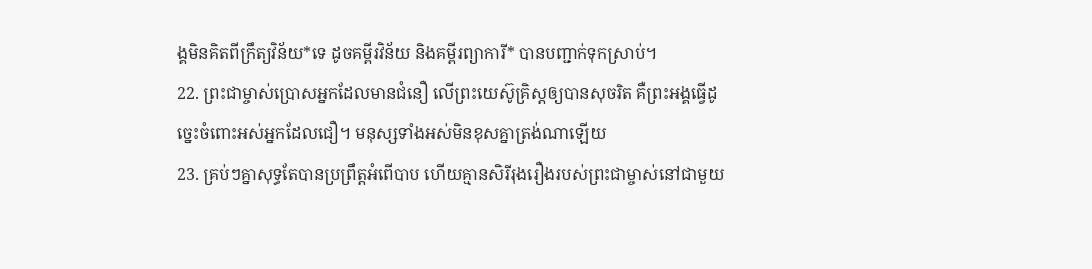ង្គមិនគិតពីក្រឹត្យវិន័យ*ទេ ដូចគម្ពីរវិន័យ និងគម្ពីរព្យាការី* បានបញ្ជាក់ទុកស្រាប់។
22. ព្រះជាម្ចាស់ប្រោសអ្នកដែលមានជំនឿ លើព្រះយេស៊ូគ្រិស្ដឲ្យបានសុចរិត គឺព្រះអង្គធ្វើដូច្នេះចំពោះអស់អ្នកដែលជឿ។ មនុស្សទាំងអស់មិនខុសគ្នាត្រង់ណាឡើយ
23. គ្រប់ៗគ្នាសុទ្ធតែបានប្រព្រឹត្តអំពើបាប ហើយគ្មានសិរីរុងរឿងរបស់ព្រះជាម្ចាស់នៅជាមួយ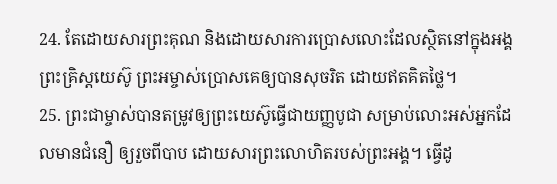24. តែដោយសារព្រះគុណ និងដោយសារការប្រោសលោះដែលស្ថិតនៅក្នុងអង្គព្រះគ្រិស្ដយេស៊ូ ព្រះអម្ចាស់ប្រោសគេឲ្យបានសុចរិត ដោយឥតគិតថ្លៃ។
25. ព្រះជាម្ចាស់បានតម្រូវឲ្យព្រះយេស៊ូធ្វើជាយញ្ញបូជា សម្រាប់លោះអស់អ្នកដែលមានជំនឿ ឲ្យរួចពីបាប ដោយសារព្រះលោហិតរបស់ព្រះអង្គ។ ធ្វើដូ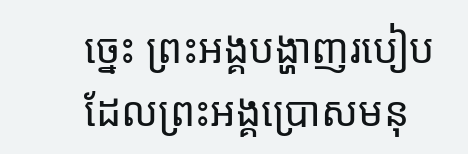ច្នេះ ព្រះអង្គបង្ហាញរបៀបដែលព្រះអង្គប្រោសមនុ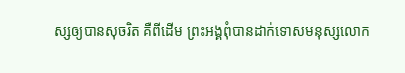ស្សឲ្យបានសុចរិត គឺពីដើម ព្រះអង្គពុំបានដាក់ទោសមនុស្សលោក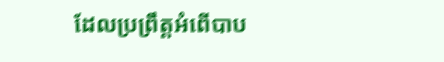ដែលប្រព្រឹត្តអំពើបាប